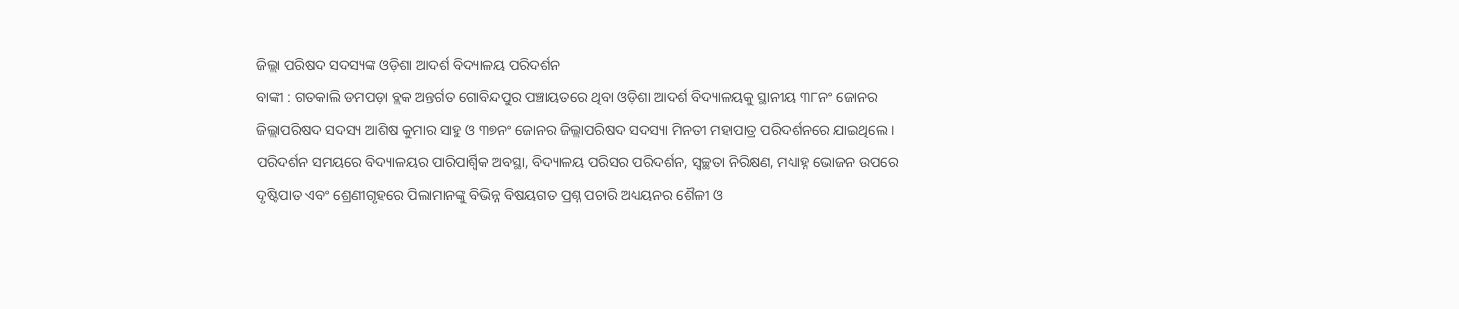ଜିଲ୍ଲା ପରିଷଦ ସଦସ୍ୟଙ୍କ ଓଡ଼ିଶା ଆଦର୍ଶ ବିଦ୍ୟାଳୟ ପରିଦର୍ଶନ
ବାଙ୍କୀ : ଗତକାଲି ଡମପଡ଼ା ବ୍ଲକ ଅନ୍ତର୍ଗତ ଗୋବିନ୍ଦପୁର ପଞ୍ଚାୟତରେ ଥିବା ଓଡ଼ିଶା ଆଦର୍ଶ ବିଦ୍ୟାଳୟକୁ ସ୍ଥାନୀୟ ୩୮ନଂ ଜୋନର ଜିଲ୍ଲାପରିଷଦ ସଦସ୍ୟ ଆଶିଷ କୁମାର ସାହୁ ଓ ୩୭ନଂ ଜୋନର ଜିଲ୍ଲାପରିଷଦ ସଦସ୍ୟା ମିନତୀ ମହାପାତ୍ର ପରିଦର୍ଶନରେ ଯାଇଥିଲେ । ପରିଦର୍ଶନ ସମୟରେ ବିଦ୍ୟାଳୟର ପାରିପାର୍ଶ୍ବିକ ଅବସ୍ଥା, ବିଦ୍ୟାଳୟ ପରିସର ପରିଦର୍ଶନ, ସ୍ୱଚ୍ଛତା ନିରିକ୍ଷଣ, ମଧ୍ୟାହ୍ନ ଭୋଜନ ଉପରେ ଦୃଷ୍ଟିପାତ ଏବଂ ଶ୍ରେଣୀଗୃହରେ ପିଲାମାନଙ୍କୁ ବିଭିନ୍ନ ବିଷୟଗତ ପ୍ରଶ୍ନ ପଚାରି ଅଧ୍ୟୟନର ଶୈଳୀ ଓ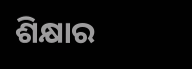ଶିକ୍ଷାର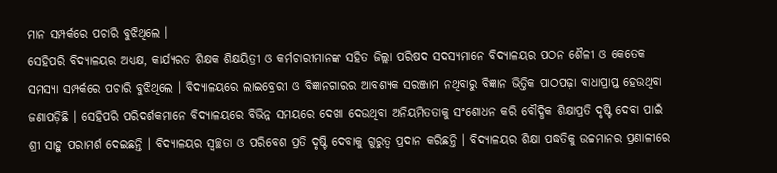ମାନ ସମ୍ପର୍କରେ ପଚାରି ବୁଝିଥିଲେ ।
ସେହିପରି ବିଦ୍ୟାଳୟର ଅଧ୍ୟକ୍ଷ, କାର୍ଯ୍ୟରତ ଶିକ୍ଷକ ଶିକ୍ଷୟିତ୍ରୀ ଓ କର୍ମଚାରୀମାନଙ୍କ ସହିତ ଜିଲ୍ଲା ପରିଷଦ ସଦସ୍ୟମାନେ ବିଦ୍ୟାଳୟର ପଠନ ଶୈଳୀ ଓ କେତେକ ସମସ୍ୟା ସମ୍ପର୍କରେ ପଚାରି ବୁଝିଥିଲେ । ବିଦ୍ୟାଳୟରେ ଲାଇବ୍ରେରୀ ଓ ବିଜ୍ଞାନଗାରର ଆବଶ୍ୟକ ସରଞ୍ଜାମ ନଥିବାରୁ ବିଜ୍ଞାନ ଭିତ୍ତିକ ପାଠପଢ଼ା ବାଧାପ୍ରାପ୍ତ ହେଉଥିବା ଜଣାପଡ଼ିଛି । ସେହିପରି ପରିଦର୍ଶକମାନେ ବିଦ୍ୟାଳୟରେ ବିଭିନ୍ନ ସମୟରେ ଦେଖା ଦେଉଥିବା ଅନିୟମିତତାକୁ ସଂଶୋଧନ କରି ବୌଦ୍ଧିକ ଶିକ୍ଷାପ୍ରତି ଦୃଷ୍ଟି ଦେବା ପାଇଁ ଶ୍ରୀ ସାହୁ ପରାମର୍ଶ ଦେଇଛନ୍ତି । ବିଦ୍ୟାଳୟର ସ୍ୱଚ୍ଛତା ଓ ପରିବେଶ ପ୍ରତି ଦୃଷ୍ଟି ଦେବାକୁ ଗୁରୁତ୍ୱ ପ୍ରଦାନ କରିଛନ୍ତି । ବିଦ୍ୟାଳୟର ଶିକ୍ଷା ପଦ୍ଧତିକୁ ଉଚ୍ଚମାନର ପ୍ରଣାଳୀରେ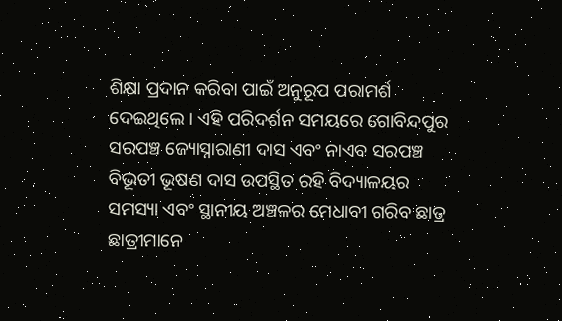ଶିକ୍ଷା ପ୍ରଦାନ କରିବା ପାଇଁ ଅନୁରୂପ ପରାମର୍ଶ ଦେଇଥିଲେ । ଏହି ପରିଦର୍ଶନ ସମୟରେ ଗୋବିନ୍ଦପୁର ସରପଞ୍ଚ ଜ୍ୟୋସ୍ନାରାଣୀ ଦାସ ଏବଂ ନାଏବ ସରପଞ୍ଚ ବିଭୂତୀ ଭୂଷଣ ଦାସ ଉପସ୍ଥିତ ରହି ବିଦ୍ୟାଳୟର ସମସ୍ୟା ଏବଂ ସ୍ଥାନୀୟ ଅଞ୍ଚଳର ମେଧାବୀ ଗରିବ ଛାତ୍ର ଛାତ୍ରୀମାନେ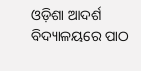ଓଡ଼ିଶା ଆଦର୍ଶ ବିଦ୍ୟାଳୟରେ ପାଠ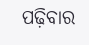ପଢ଼ିବାର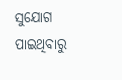ସୁଯୋଗ ପାଇଥିବାରୁ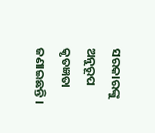ସରକାରଙ୍କୁ ଅନୁରୂପ କୃତଜ୍ଞତା ଜଣାଇଛନ୍ତି ।